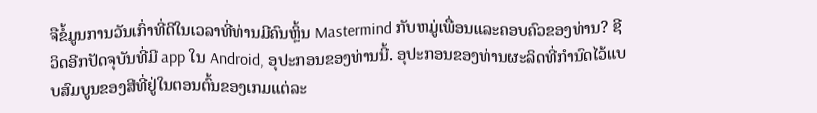ຈືຂໍ້ມູນການວັນເກົ່າທີ່ດີໃນເວລາທີ່ທ່ານມີຄົນຫຼິ້ນ Mastermind ກັບຫມູ່ເພື່ອນແລະຄອບຄົວຂອງທ່ານ? ຊີວິດອີກປັດຈຸບັນທີ່ມີ app ໃນ Android, ອຸປະກອນຂອງທ່ານນີ້. ອຸປະກອນຂອງທ່ານຜະລິດທີ່ກໍານົດໄວ້ແບບສົມບູນຂອງສີທີ່ຢູ່ໃນຕອນຕົ້ນຂອງເກມແຕ່ລະ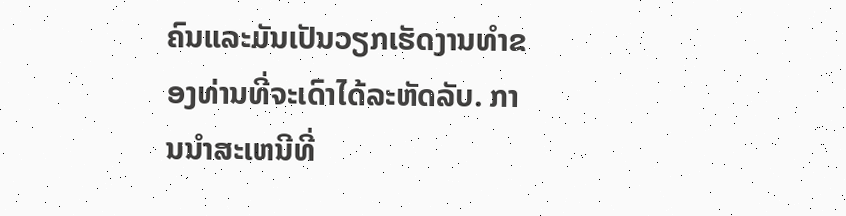ຄົນແລະມັນເປັນວຽກເຮັດງານທໍາຂອງທ່ານທີ່ຈະເດົາໄດ້ລະຫັດລັບ. ການນໍາສະເຫນີທີ່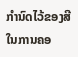ກໍານົດໄວ້ຂອງສີໃນການຄອ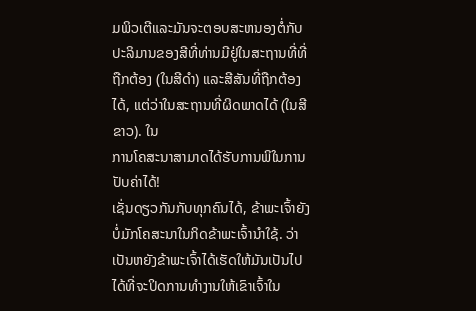ມພິວເຕີແລະມັນຈະຕອບສະຫນອງຕໍ່ກັບປະລິມານຂອງສີທີ່ທ່ານມີຢູ່ໃນສະຖານທີ່ທີ່ຖືກຕ້ອງ (ໃນສີດໍາ) ແລະສີສັນທີ່ຖືກຕ້ອງໄດ້, ແຕ່ວ່າໃນສະຖານທີ່ຜິດພາດໄດ້ (ໃນສີຂາວ). ໃນ
ການໂຄສະນາສາມາດໄດ້ຮັບການພິໃນການປັບຄ່າໄດ້!
ເຊັ່ນດຽວກັນກັບທຸກຄົນໄດ້, ຂ້າພະເຈົ້າຍັງບໍ່ມັກໂຄສະນາໃນກິດຂ້າພະເຈົ້ານໍາໃຊ້. ວ່າເປັນຫຍັງຂ້າພະເຈົ້າໄດ້ເຮັດໃຫ້ມັນເປັນໄປໄດ້ທີ່ຈະປິດການທໍາງານໃຫ້ເຂົາເຈົ້າໃນ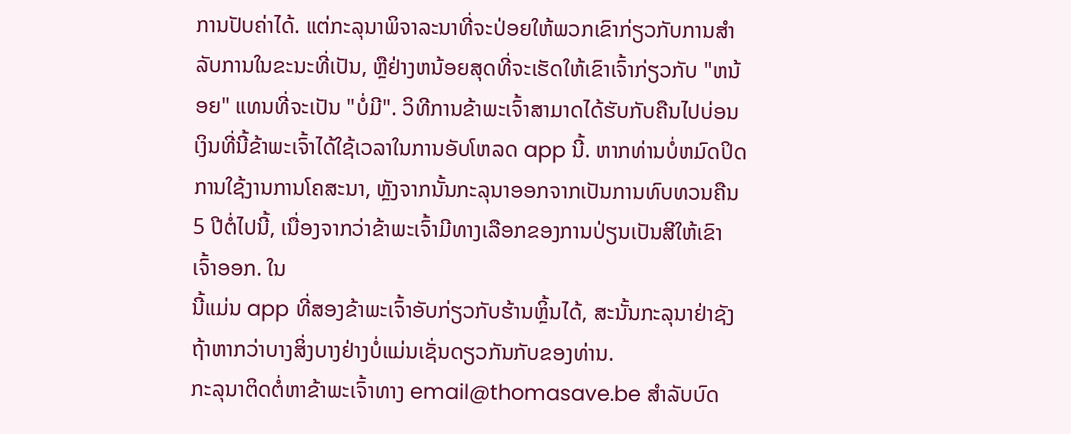ການປັບຄ່າໄດ້. ແຕ່ກະລຸນາພິຈາລະນາທີ່ຈະປ່ອຍໃຫ້ພວກເຂົາກ່ຽວກັບການສໍາລັບການໃນຂະນະທີ່ເປັນ, ຫຼືຢ່າງຫນ້ອຍສຸດທີ່ຈະເຮັດໃຫ້ເຂົາເຈົ້າກ່ຽວກັບ "ຫນ້ອຍ" ແທນທີ່ຈະເປັນ "ບໍ່ມີ". ວິທີການຂ້າພະເຈົ້າສາມາດໄດ້ຮັບກັບຄືນໄປບ່ອນເງິນທີ່ນີ້ຂ້າພະເຈົ້າໄດ້ໃຊ້ເວລາໃນການອັບໂຫລດ app ນີ້. ຫາກທ່ານບໍ່ຫມົດປິດການໃຊ້ງານການໂຄສະນາ, ຫຼັງຈາກນັ້ນກະລຸນາອອກຈາກເປັນການທົບທວນຄືນ 5 ປີຕໍ່ໄປນີ້, ເນື່ອງຈາກວ່າຂ້າພະເຈົ້າມີທາງເລືອກຂອງການປ່ຽນເປັນສີໃຫ້ເຂົາເຈົ້າອອກ. ໃນ
ນີ້ແມ່ນ app ທີ່ສອງຂ້າພະເຈົ້າອັບກ່ຽວກັບຮ້ານຫຼິ້ນໄດ້, ສະນັ້ນກະລຸນາຢ່າຊັງຖ້າຫາກວ່າບາງສິ່ງບາງຢ່າງບໍ່ແມ່ນເຊັ່ນດຽວກັນກັບຂອງທ່ານ.
ກະລຸນາຕິດຕໍ່ຫາຂ້າພະເຈົ້າທາງ email@thomasave.be ສໍາລັບບົດ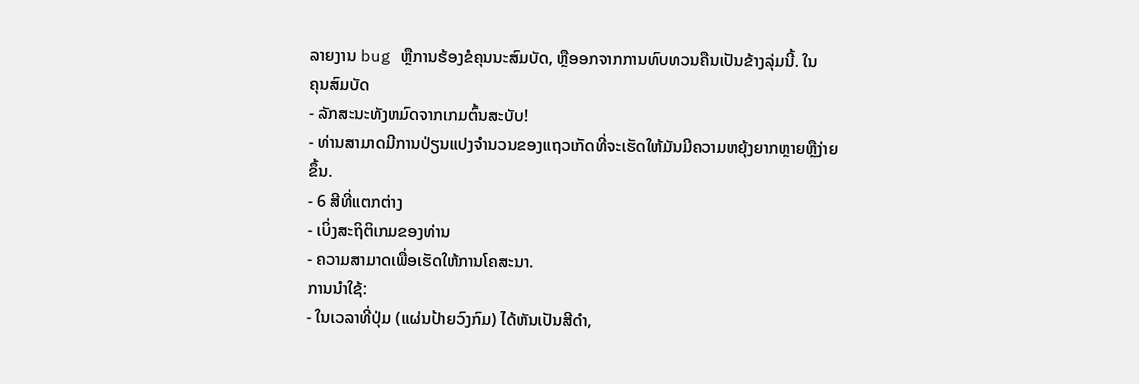ລາຍງານ bug ຫຼືການຮ້ອງຂໍຄຸນນະສົມບັດ, ຫຼືອອກຈາກການທົບທວນຄືນເປັນຂ້າງລຸ່ມນີ້. ໃນ
ຄຸນສົມບັດ
- ລັກສະນະທັງຫມົດຈາກເກມຕົ້ນສະບັບ!
- ທ່ານສາມາດມີການປ່ຽນແປງຈໍານວນຂອງແຖວເກັດທີ່ຈະເຮັດໃຫ້ມັນມີຄວາມຫຍຸ້ງຍາກຫຼາຍຫຼືງ່າຍຂຶ້ນ.
- 6 ສີທີ່ແຕກຕ່າງ
- ເບິ່ງສະຖິຕິເກມຂອງທ່ານ
- ຄວາມສາມາດເພື່ອເຮັດໃຫ້ການໂຄສະນາ.
ການນໍາໃຊ້:
- ໃນເວລາທີ່ປຸ່ມ (ແຜ່ນປ້າຍວົງກົມ) ໄດ້ຫັນເປັນສີດໍາ,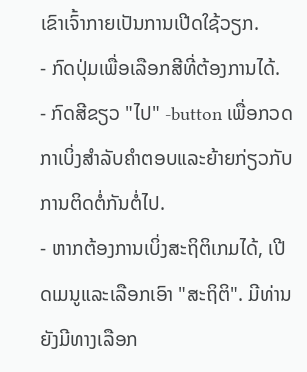ເຂົາເຈົ້າກາຍເປັນການເປີດໃຊ້ວຽກ.
- ກົດປຸ່ມເພື່ອເລືອກສີທີ່ຕ້ອງການໄດ້.
- ກົດສີຂຽວ "ໄປ" -button ເພື່ອກວດກາເບິ່ງສໍາລັບຄໍາຕອບແລະຍ້າຍກ່ຽວກັບການຕິດຕໍ່ກັນຕໍ່ໄປ.
- ຫາກຕ້ອງການເບິ່ງສະຖິຕິເກມໄດ້, ເປີດເມນູແລະເລືອກເອົາ "ສະຖິຕິ". ມີທ່ານຍັງມີທາງເລືອກ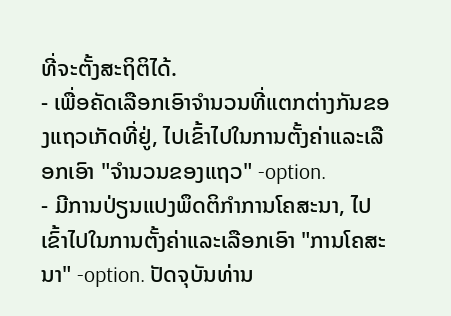ທີ່ຈະຕັ້ງສະຖິຕິໄດ້.
- ເພື່ອຄັດເລືອກເອົາຈໍານວນທີ່ແຕກຕ່າງກັນຂອງແຖວເກັດທີ່ຢູ່, ໄປເຂົ້າໄປໃນການຕັ້ງຄ່າແລະເລືອກເອົາ "ຈໍານວນຂອງແຖວ" -option.
- ມີການປ່ຽນແປງພຶດຕິກໍາການໂຄສະນາ, ໄປເຂົ້າໄປໃນການຕັ້ງຄ່າແລະເລືອກເອົາ "ການໂຄສະນາ" -option. ປັດຈຸບັນທ່ານ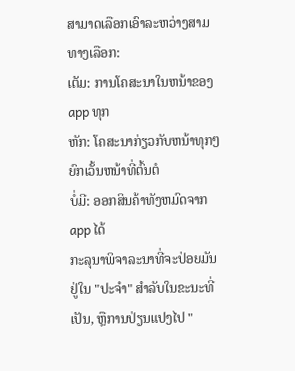ສາມາດເລືອກເອົາລະຫວ່າງສາມທາງເລືອກ:
ເຕັມ: ການໂຄສະນາໃນຫນ້າຂອງ app ທຸກ
ຫັກ: ໂຄສະນາກ່ຽວກັບຫນ້າທຸກໆຍົກເວັ້ນຫນ້າທີ່ຕົ້ນຕໍ
ບໍ່ມີ: ອອກສິນຄ້າທັງຫມົດຈາກ app ໄດ້
ກະລຸນາພິຈາລະນາທີ່ຈະປ່ອຍມັນຢູ່ໃນ "ປະຈໍາ" ສໍາລັບໃນຂະນະທີ່ເປັນ, ຫຼືການປ່ຽນແປງໄປ "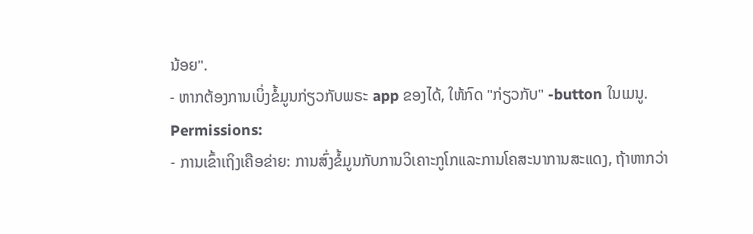ນ້ອຍ".
- ຫາກຕ້ອງການເບິ່ງຂໍ້ມູນກ່ຽວກັບພຣະ app ຂອງໄດ້, ໃຫ້ກົດ "ກ່ຽວກັບ" -button ໃນເມນູ.
Permissions:
- ການເຂົ້າເຖິງເຄືອຂ່າຍ: ການສົ່ງຂໍ້ມູນກັບການວິເຄາະກູໂກແລະການໂຄສະນາການສະແດງ, ຖ້າຫາກວ່າ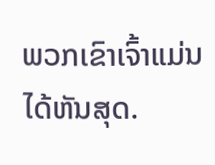ພວກເຂົາເຈົ້າແມ່ນໄດ້ຫັນສຸດ.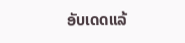ອັບເດດແລ້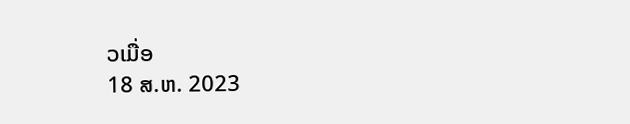ວເມື່ອ
18 ສ.ຫ. 2023